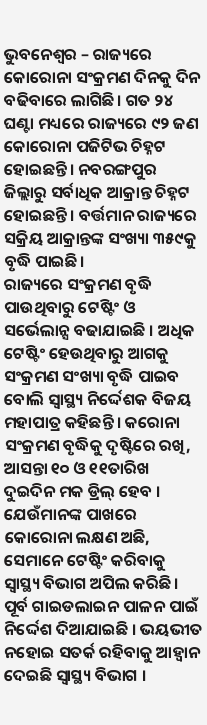ଭୁବନେଶ୍ବର – ରାଜ୍ୟରେ କୋରୋନା ସଂକ୍ରମଣ ଦିନକୁ ଦିନ ବଢିବାରେ ଲାଗିଛି। ଗତ ୨୪ ଘଣ୍ଟା ମଧ୍ୟରେ ରାଜ୍ୟରେ ୯୨ ଜଣ କୋରୋନା ପଜିଟିଭ ଚିହ୍ନଟ ହୋଇଛନ୍ତି। ନବରଙ୍ଗପୁର ଜିଲ୍ଲାରୁ ସର୍ବାଧିକ ଆକ୍ରାନ୍ତ ଚିହ୍ନଟ ହୋଇଛନ୍ତି । ବର୍ତ୍ତମାନ ରାଜ୍ୟରେ ସକ୍ରିୟ ଆକ୍ରାନ୍ତଙ୍କ ସଂଖ୍ୟା ୩୫୯କୁ ବୃଦ୍ଧି ପାଇଛି।
ରାଜ୍ୟରେ ସଂକ୍ରମଣ ବୃଦ୍ଧି ପାଉଥିବାରୁ ଟେଷ୍ଟିଂ ଓ ସର୍ଭେଲାନ୍ସ ବଢାଯାଇଛି । ଅଧିକ ଟେଷ୍ଟିଂ ହେଉଥିବାରୁ ଆଗକୁ ସଂକ୍ରମଣ ସଂଖ୍ୟା ବୃଦ୍ଧି ପାଇବ ବୋଲି ସ୍ବାସ୍ଥ୍ୟ ନିର୍ଦ୍ଦେଶକ ବିଜୟ ମହାପାତ୍ର କହିଛନ୍ତି । କରୋନା ସଂକ୍ରମଣ ବୃଦ୍ଧିକୁ ଦୃଷ୍ଟିରେ ରଖି, ଆସନ୍ତା ୧୦ ଓ ୧୧ତାରିଖ ଦୁଇଦିନ ମକ ଡ୍ରିଲ୍ ହେବ । ଯେଉଁମାନଙ୍କ ପାଖରେ କୋରୋନା ଲକ୍ଷଣ ଅଛି, ସେମାନେ ଟେଷ୍ଟିଂ କରିବାକୁ ସ୍ବାସ୍ଥ୍ୟ ବିଭାଗ ଅପିଲ କରିଛି । ପୂର୍ବ ଗାଇଡଲାଇନ ପାଳନ ପାଇଁ ନିର୍ଦ୍ଦେଶ ଦିଆଯାଇଛି । ଭୟଭୀତ ନହୋଇ ସତର୍କ ରହିବାକୁ ଆହ୍ବାନ ଦେଇଛି ସ୍ବାସ୍ଥ୍ୟ ବିଭାଗ ।